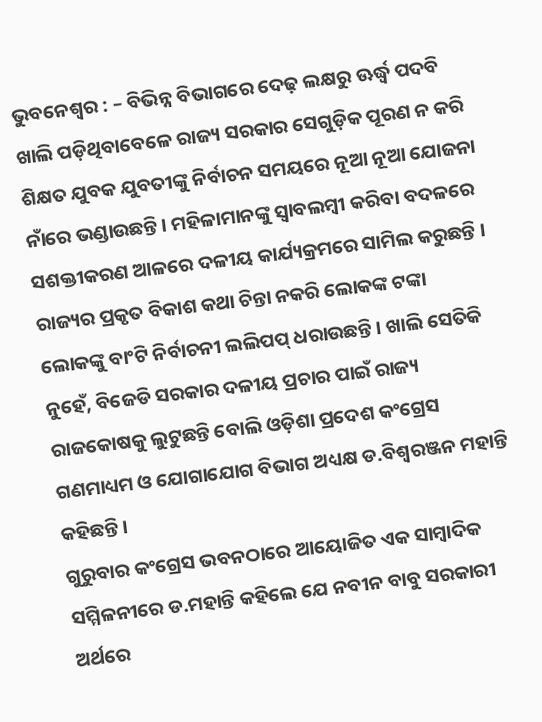ଭୁବନେଶ୍ୱର : – ବିଭିନ୍ନ ବିଭାଗରେ ଦେଢ଼ ଲକ୍ଷରୁ ଊର୍ଦ୍ଧ୍ୱ ପଦବି ଖାଲି ପଡ଼ିଥିବାବେଳେ ରାଜ୍ୟ ସରକାର ସେଗୁଡ଼ିକ ପୂରଣ ନ କରି ଶିକ୍ଷତ ଯୁବକ ଯୁବତୀଙ୍କୁ ନିର୍ବାଚନ ସମୟରେ ନୂଆ ନୂଆ ଯୋଜନା ନାଁରେ ଭଣ୍ଡାଉଛନ୍ତି । ମହିଳାମାନଙ୍କୁ ସ୍ୱାବଲମ୍ବୀ କରିବା ବଦଳରେ ସଶକ୍ତୀକରଣ ଆଳରେ ଦଳୀୟ କାର୍ଯ୍ୟକ୍ରମରେ ସାମିଲ କରୁଛନ୍ତି । ରାଜ୍ୟର ପ୍ରକୃତ ବିକାଶ କଥା ଚିନ୍ତା ନକରି ଲୋକଙ୍କ ଟଙ୍କା ଲୋକଙ୍କୁ ବାଂଟି ନିର୍ବାଚନୀ ଲଲିପପ୍ ଧରାଉଛନ୍ତି । ଖାଲି ସେତିକି ନୁହେଁ, ବିଜେଡି ସରକାର ଦଳୀୟ ପ୍ରଚାର ପାଇଁ ରାଜ୍ୟ ରାଜକୋଷକୁ ଲୁଟୁଛନ୍ତି ବୋଲି ଓଡ଼ିଶା ପ୍ରଦେଶ କଂଗ୍ରେସ ଗଣମାଧ୍ୟମ ଓ ଯୋଗାଯୋଗ ବିଭାଗ ଅଧ୍ୟକ୍ଷ ଡ.ବିଶ୍ୱରଞ୍ଜନ ମହାନ୍ତି କହିଛନ୍ତି ।
ଗୁରୁବାର କଂଗ୍ରେସ ଭବନଠାରେ ଆୟୋଜିତ ଏକ ସାମ୍ବାଦିକ ସମ୍ମିଳନୀରେ ଡ.ମହାନ୍ତି କହିଲେ ଯେ ନବୀନ ବାବୁ ସରକାରୀ ଅର୍ଥରେ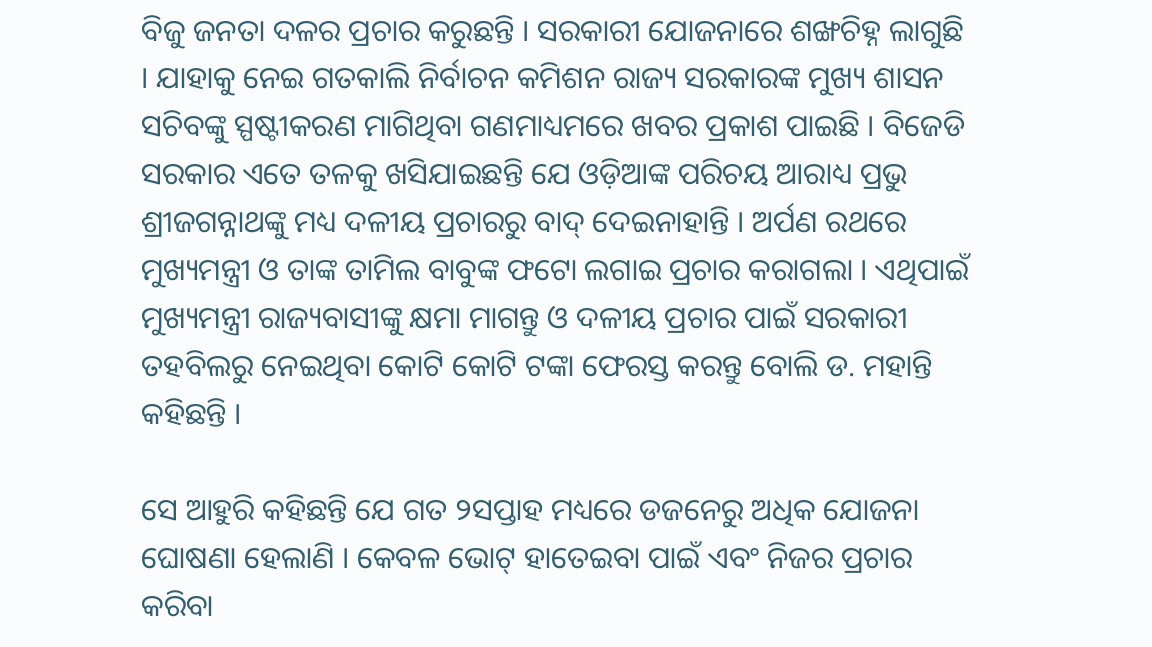ବିଜୁ ଜନତା ଦଳର ପ୍ରଚାର କରୁଛନ୍ତି । ସରକାରୀ ଯୋଜନାରେ ଶଙ୍ଖଚିହ୍ନ ଲାଗୁଛି । ଯାହାକୁ ନେଇ ଗତକାଲି ନିର୍ବାଚନ କମିଶନ ରାଜ୍ୟ ସରକାରଙ୍କ ମୁଖ୍ୟ ଶାସନ ସଚିବଙ୍କୁ ସ୍ପଷ୍ଟୀକରଣ ମାଗିଥିବା ଗଣମାଧ୍ୟମରେ ଖବର ପ୍ରକାଶ ପାଇଛି । ବିଜେଡି ସରକାର ଏତେ ତଳକୁ ଖସିଯାଇଛନ୍ତି ଯେ ଓଡ଼ିଆଙ୍କ ପରିଚୟ ଆରାଧ୍ୟ ପ୍ରଭୁ ଶ୍ରୀଜଗନ୍ନାଥଙ୍କୁ ମଧ୍ୟ ଦଳୀୟ ପ୍ରଚାରରୁ ବାଦ୍ ଦେଇନାହାନ୍ତି । ଅର୍ପଣ ରଥରେ ମୁଖ୍ୟମନ୍ତ୍ରୀ ଓ ତାଙ୍କ ତାମିଲ ବାବୁଙ୍କ ଫଟୋ ଲଗାଇ ପ୍ରଚାର କରାଗଲା । ଏଥିପାଇଁ ମୁଖ୍ୟମନ୍ତ୍ରୀ ରାଜ୍ୟବାସୀଙ୍କୁ କ୍ଷମା ମାଗନ୍ତୁ ଓ ଦଳୀୟ ପ୍ରଚାର ପାଇଁ ସରକାରୀ ତହବିଲରୁ ନେଇଥିବା କୋଟି କୋଟି ଟଙ୍କା ଫେରସ୍ତ କରନ୍ତୁ ବୋଲି ଡ. ମହାନ୍ତି କହିଛନ୍ତି ।

ସେ ଆହୁରି କହିଛନ୍ତି ଯେ ଗତ ୨ସପ୍ତାହ ମଧ୍ୟରେ ଡଜନେରୁ ଅଧିକ ଯୋଜନା ଘୋଷଣା ହେଲାଣି । କେବଳ ଭୋଟ୍ ହାତେଇବା ପାଇଁ ଏବଂ ନିଜର ପ୍ରଚାର କରିବା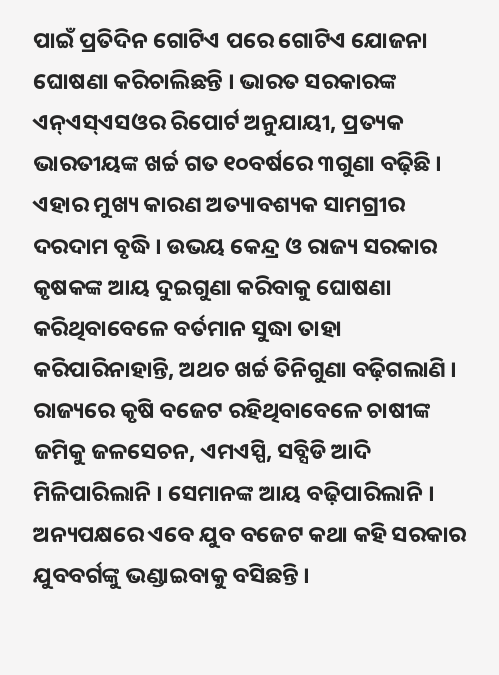ପାଇଁ ପ୍ରତିଦିନ ଗୋଟିଏ ପରେ ଗୋଟିଏ ଯୋଜନା ଘୋଷଣା କରିଚାଲିଛନ୍ତି । ଭାରତ ସରକାରଙ୍କ ଏନ୍ଏସ୍ଏସଓର ରିପୋର୍ଟ ଅନୁଯାୟୀ, ପ୍ରତ୍ୟକ ଭାରତୀୟଙ୍କ ଖର୍ଚ୍ଚ ଗତ ୧୦ବର୍ଷରେ ୩ଗୁଣା ବଢ଼ିଛି । ଏହାର ମୁଖ୍ୟ କାରଣ ଅତ୍ୟାବଶ୍ୟକ ସାମଗ୍ରୀର ଦରଦାମ ବୃଦ୍ଧି । ଉଭୟ କେନ୍ଦ୍ର ଓ ରାଜ୍ୟ ସରକାର କୃଷକଙ୍କ ଆୟ ଦୁଇଗୁଣା କରିବାକୁ ଘୋଷଣା କରିଥିବାବେଳେ ବର୍ତମାନ ସୁଦ୍ଧା ତାହା କରିପାରିନାହାନ୍ତି, ଅଥଚ ଖର୍ଚ୍ଚ ତିନିଗୁଣା ବଢ଼ିଗଲାଣି ।
ରାଜ୍ୟରେ କୃଷି ବଜେଟ ରହିଥିବାବେଳେ ଚାଷୀଙ୍କ ଜମିକୁ ଜଳସେଚନ, ଏମଏସ୍ପି, ସବ୍ସିଡି ଆଦି ମିଳିପାରିଲାନି । ସେମାନଙ୍କ ଆୟ ବଢ଼ିପାରିଲାନି । ଅନ୍ୟପକ୍ଷରେ ଏବେ ଯୁବ ବଜେଟ କଥା କହି ସରକାର ଯୁବବର୍ଗଙ୍କୁ ଭଣ୍ଡାଇବାକୁ ବସିଛନ୍ତି ।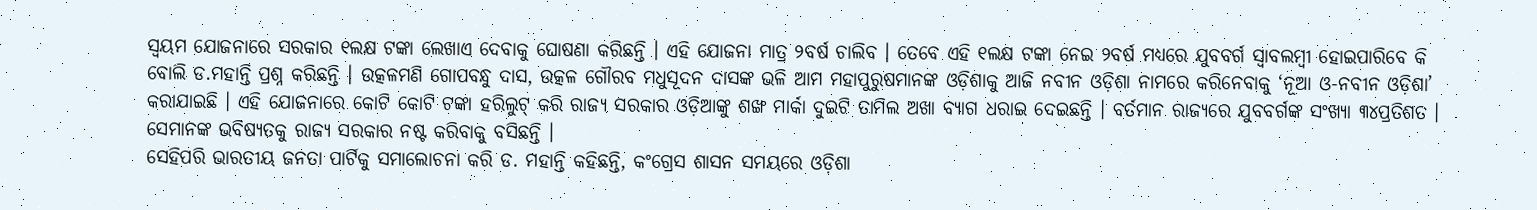ସ୍ୱୟମ ଯୋଜନାରେ ସରକାର ୧ଲକ୍ଷ ଟଙ୍କା ଲେଖାଏ ଦେବାକୁ ଘୋଷଣା କରିଛନ୍ତି । ଏହି ଯୋଜନା ମାତ୍ର ୨ବର୍ଷ ଚାଲିବ । ତେବେ ଏହି ୧ଲକ୍ଷ ଟଙ୍କା ନେଇ ୨ବର୍ଷ ମଧ୍ୟରେ ଯୁବବର୍ଗ ସ୍ୱାବଲମ୍ବୀ ହୋଇପାରିବେ କି ବୋଲି ଡ.ମହାନ୍ତି ପ୍ରଶ୍ନ କରିଛନ୍ତି । ଉତ୍କଳମଣି ଗୋପବନ୍ଧୁ ଦାସ, ଉତ୍କଳ ଗୌରବ ମଧୁସୂଦନ ଦାସଙ୍କ ଭଳି ଆମ ମହାପୁରୁଷମାନଙ୍କ ଓଡ଼ିଶାକୁ ଆଜି ନବୀନ ଓଡ଼ିଶା ନାମରେ କରିନେବାକୁ ‘ନୂଆ ଓ-ନବୀନ ଓଡ଼ିଶା’ କରାଯାଇଛି । ଏହି ଯୋଜନାରେ କୋଟି କୋଟି ଟଙ୍କା ହରିଲୁଟ୍ କରି ରାଜ୍ୟ ସରକାର ଓଡ଼ିଆଙ୍କୁ ଶଙ୍ଖ ମାର୍କା ଦୁଇଟି ତାମିଲ ଅଖା ବ୍ୟାଗ ଧରାଇ ଦେଇଛନ୍ତି । ବର୍ତମାନ ରାଜ୍ୟରେ ଯୁବବର୍ଗଙ୍କ ସଂଖ୍ୟା ୩୪ପ୍ରତିଶତ । ସେମାନଙ୍କ ଭବିଷ୍ୟତକୁ ରାଜ୍ୟ ସରକାର ନଷ୍ଟ କରିବାକୁ ବସିଛନ୍ତି ।
ସେହିପରି ଭାରତୀୟ ଜନତା ପାର୍ଟିକୁ ସମାଲୋଚନା କରି ଡ. ମହାନ୍ତି କହିଛନ୍ତି, କଂଗ୍ରେସ ଶାସନ ସମୟରେ ଓଡ଼ିଶା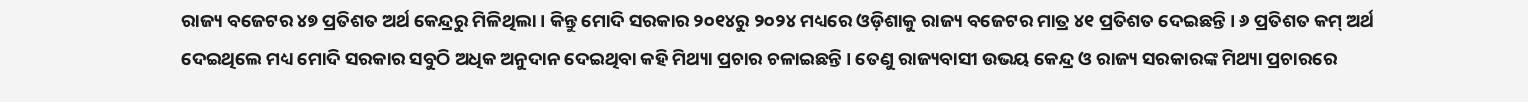ରାଜ୍ୟ ବଜେଟର ୪୭ ପ୍ରତିଶତ ଅର୍ଥ କେନ୍ଦ୍ରରୁ ମିଳିଥିଲା । କିନ୍ତୁ ମୋଦି ସରକାର ୨୦୧୪ରୁ ୨୦୨୪ ମଧ୍ୟରେ ଓଡ଼ିଶାକୁ ରାଜ୍ୟ ବଜେଟର ମାତ୍ର ୪୧ ପ୍ରତିଶତ ଦେଇଛନ୍ତି । ୬ ପ୍ରତିଶତ କମ୍ ଅର୍ଥ ଦେଇଥିଲେ ମଧ୍ୟ ମୋଦି ସରକାର ସବୁଠି ଅଧିକ ଅନୁଦାନ ଦେଇଥିବା କହି ମିଥ୍ୟା ପ୍ରଚାର ଚଳାଇଛନ୍ତି । ତେଣୁ ରାଜ୍ୟବାସୀ ଉଭୟ କେନ୍ଦ୍ର ଓ ରାଜ୍ୟ ସରକାରଙ୍କ ମିଥ୍ୟା ପ୍ରଚାରରେ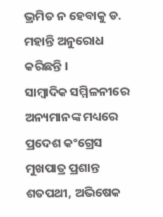ଭ୍ରମିତ ନ ହେବାକୁ ଡ. ମହାନ୍ତି ଅନୁରୋଧ କରିଛନ୍ତି ।
ସାମ୍ବାଦିକ ସମ୍ମିଳନୀରେ ଅନ୍ୟମାନଙ୍କ ମଧ୍ୟରେ ପ୍ରଦେଶ କଂଗ୍ରେସ ମୁଖପାତ୍ର ପ୍ରଶାନ୍ତ ଶତପଥୀ, ଅଭିଷେକ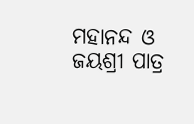ମହାନନ୍ଦ ଓ ଜୟଶ୍ରୀ ପାତ୍ର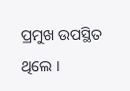ପ୍ରମୁଖ ଉପସ୍ଥିତ ଥିଲେ ।